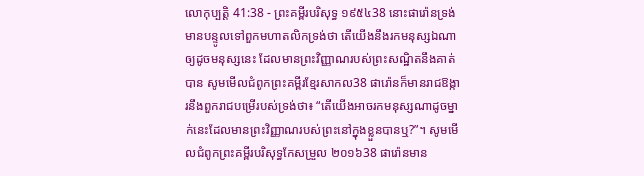លោកុប្បត្តិ 41:38 - ព្រះគម្ពីរបរិសុទ្ធ ១៩៥៤38 នោះផារ៉ោនទ្រង់មានបន្ទូលទៅពួកមហាតលិកទ្រង់ថា តើយើងនឹងរកមនុស្សឯណាឲ្យដូចមនុស្សនេះ ដែលមានព្រះវិញ្ញាណរបស់ព្រះសណ្ឋិតនឹងគាត់បាន សូមមើលជំពូកព្រះគម្ពីរខ្មែរសាកល38 ផារ៉ោនក៏មានរាជឱង្ការនឹងពួករាជបម្រើរបស់ទ្រង់ថា៖ “តើយើងអាចរកមនុស្សណាដូចម្នាក់នេះដែលមានព្រះវិញ្ញាណរបស់ព្រះនៅក្នុងខ្លួនបានឬ?”។ សូមមើលជំពូកព្រះគម្ពីរបរិសុទ្ធកែសម្រួល ២០១៦38 ផារ៉ោនមាន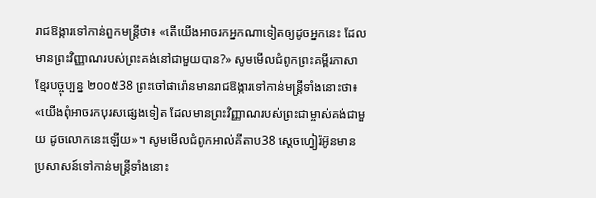រាជឱង្ការទៅកាន់ពួកមន្ត្រីថា៖ «តើយើងអាចរកអ្នកណាទៀតឲ្យដូចអ្នកនេះ ដែលមានព្រះវិញ្ញាណរបស់ព្រះគង់នៅជាមួយបាន?» សូមមើលជំពូកព្រះគម្ពីរភាសាខ្មែរបច្ចុប្បន្ន ២០០៥38 ព្រះចៅផារ៉ោនមានរាជឱង្ការទៅកាន់មន្ត្រីទាំងនោះថា៖ «យើងពុំអាចរកបុរសផ្សេងទៀត ដែលមានព្រះវិញ្ញាណរបស់ព្រះជាម្ចាស់គង់ជាមួយ ដូចលោកនេះឡើយ»។ សូមមើលជំពូកអាល់គីតាប38 ស្តេចហ្វៀរ៉អ៊ូនមានប្រសាសន៍ទៅកាន់មន្ត្រីទាំងនោះ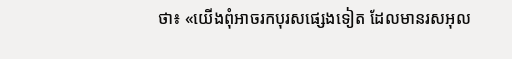ថា៖ «យើងពុំអាចរកបុរសផ្សេងទៀត ដែលមានរសអុល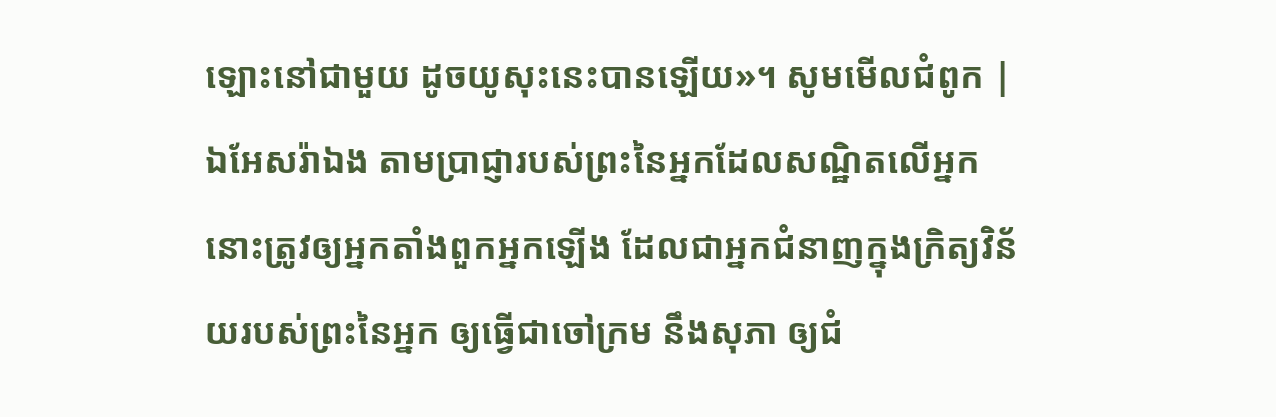ឡោះនៅជាមួយ ដូចយូសុះនេះបានឡើយ»។ សូមមើលជំពូក |
ឯអែសរ៉ាឯង តាមប្រាជ្ញារបស់ព្រះនៃអ្នកដែលសណ្ឋិតលើអ្នក នោះត្រូវឲ្យអ្នកតាំងពួកអ្នកឡើង ដែលជាអ្នកជំនាញក្នុងក្រិត្យវិន័យរបស់ព្រះនៃអ្នក ឲ្យធ្វើជាចៅក្រម នឹងសុភា ឲ្យជំ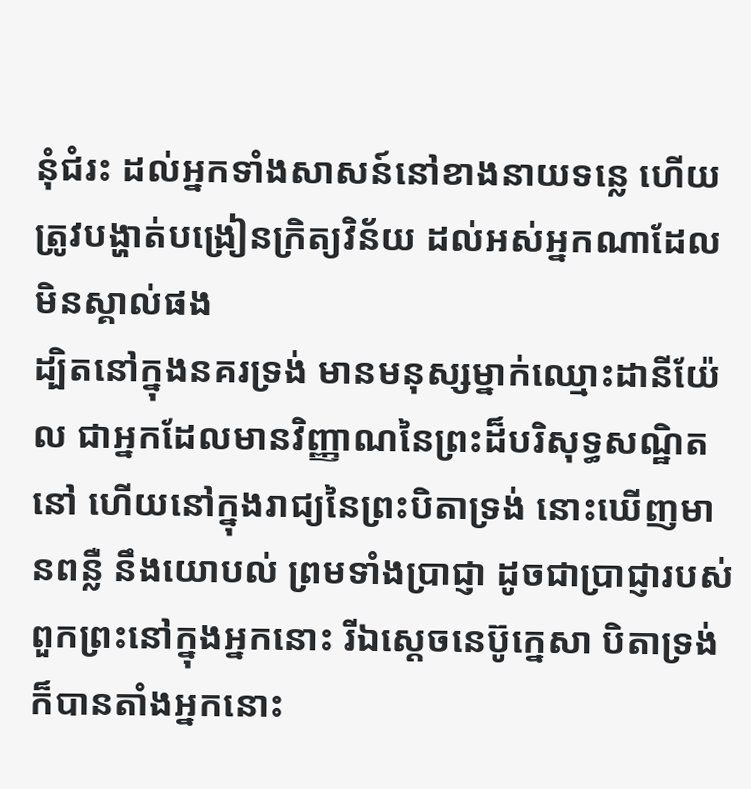នុំជំរះ ដល់អ្នកទាំងសាសន៍នៅខាងនាយទន្លេ ហើយត្រូវបង្ហាត់បង្រៀនក្រិត្យវិន័យ ដល់អស់អ្នកណាដែលមិនស្គាល់ផង
ដ្បិតនៅក្នុងនគរទ្រង់ មានមនុស្សម្នាក់ឈ្មោះដានីយ៉ែល ជាអ្នកដែលមានវិញ្ញាណនៃព្រះដ៏បរិសុទ្ធសណ្ឋិតនៅ ហើយនៅក្នុងរាជ្យនៃព្រះបិតាទ្រង់ នោះឃើញមានពន្លឺ នឹងយោបល់ ព្រមទាំងប្រាជ្ញា ដូចជាប្រាជ្ញារបស់ពួកព្រះនៅក្នុងអ្នកនោះ រីឯស្តេចនេប៊ូក្នេសា បិតាទ្រង់ ក៏បានតាំងអ្នកនោះ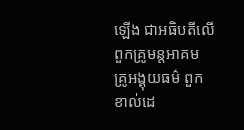ឡើង ជាអធិបតីលើពួកគ្រូមន្តអាគម គ្រូអង្គុយធម៌ ពួកខាល់ដេ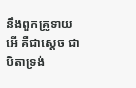នឹងពួកគ្រូទាយ អើ គឺជាស្តេច ជាបិតាទ្រង់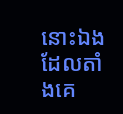នោះឯង ដែលតាំងគេ